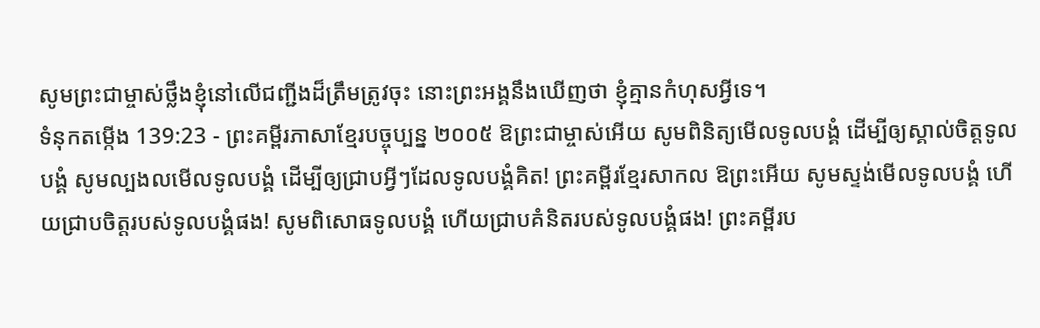សូមព្រះជាម្ចាស់ថ្លឹងខ្ញុំនៅលើជញ្ជីងដ៏ត្រឹមត្រូវចុះ នោះព្រះអង្គនឹងឃើញថា ខ្ញុំគ្មានកំហុសអ្វីទេ។
ទំនុកតម្កើង 139:23 - ព្រះគម្ពីរភាសាខ្មែរបច្ចុប្បន្ន ២០០៥ ឱព្រះជាម្ចាស់អើយ សូមពិនិត្យមើលទូលបង្គំ ដើម្បីឲ្យស្គាល់ចិត្តទូលបង្គំ សូមល្បងលមើលទូលបង្គំ ដើម្បីឲ្យជ្រាបអ្វីៗដែលទូលបង្គំគិត! ព្រះគម្ពីរខ្មែរសាកល ឱព្រះអើយ សូមស្ទង់មើលទូលបង្គំ ហើយជ្រាបចិត្តរបស់ទូលបង្គំផង! សូមពិសោធទូលបង្គំ ហើយជ្រាបគំនិតរបស់ទូលបង្គំផង! ព្រះគម្ពីរប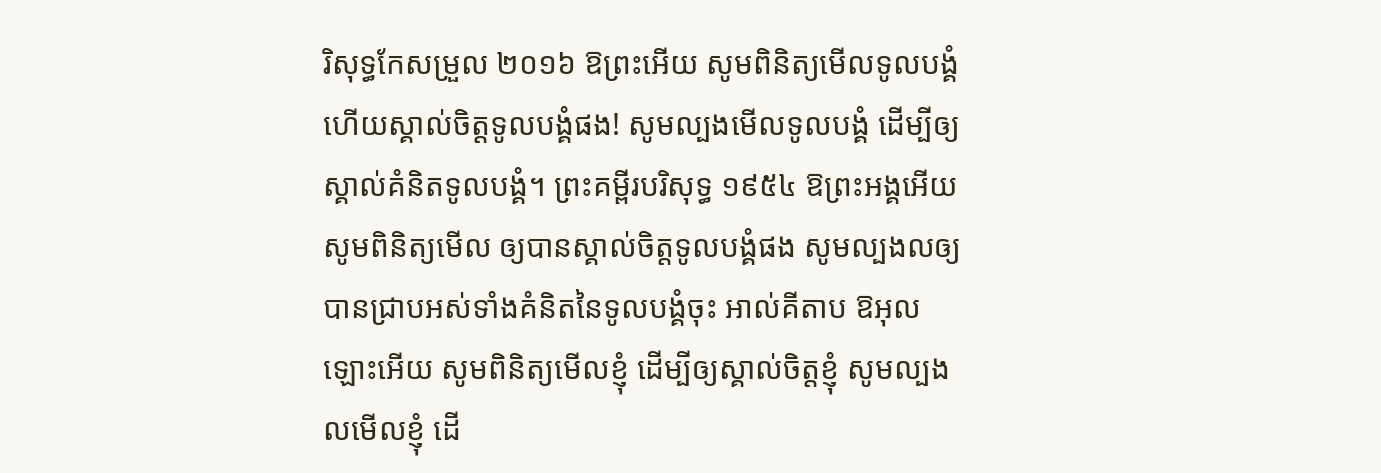រិសុទ្ធកែសម្រួល ២០១៦ ឱព្រះអើយ សូមពិនិត្យមើលទូលបង្គំ ហើយស្គាល់ចិត្តទូលបង្គំផង! សូមល្បងមើលទូលបង្គំ ដើម្បីឲ្យស្គាល់គំនិតទូលបង្គំ។ ព្រះគម្ពីរបរិសុទ្ធ ១៩៥៤ ឱព្រះអង្គអើយ សូមពិនិត្យមើល ឲ្យបានស្គាល់ចិត្តទូលបង្គំផង សូមល្បងលឲ្យបានជ្រាបអស់ទាំងគំនិតនៃទូលបង្គំចុះ អាល់គីតាប ឱអុលឡោះអើយ សូមពិនិត្យមើលខ្ញុំ ដើម្បីឲ្យស្គាល់ចិត្តខ្ញុំ សូមល្បងលមើលខ្ញុំ ដើ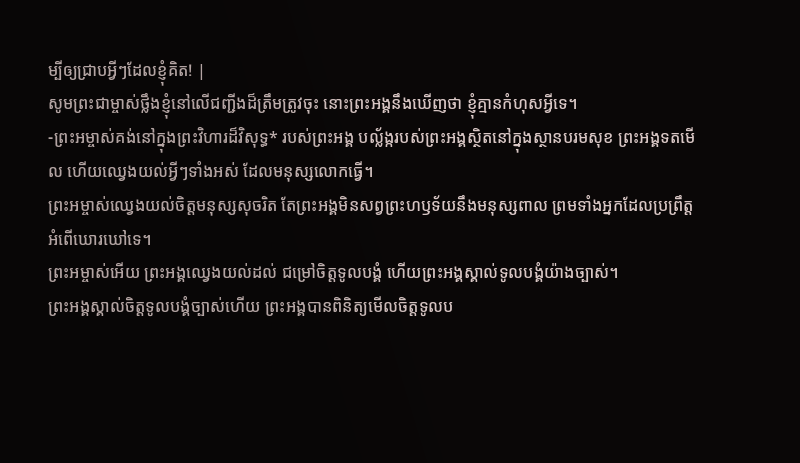ម្បីឲ្យជ្រាបអ្វីៗដែលខ្ញុំគិត! |
សូមព្រះជាម្ចាស់ថ្លឹងខ្ញុំនៅលើជញ្ជីងដ៏ត្រឹមត្រូវចុះ នោះព្រះអង្គនឹងឃើញថា ខ្ញុំគ្មានកំហុសអ្វីទេ។
-ព្រះអម្ចាស់គង់នៅក្នុងព្រះវិហារដ៏វិសុទ្ធ* របស់ព្រះអង្គ បល្ល័ង្ករបស់ព្រះអង្គស្ថិតនៅក្នុងស្ថានបរមសុខ ព្រះអង្គទតមើល ហើយឈ្វេងយល់អ្វីៗទាំងអស់ ដែលមនុស្សលោកធ្វើ។
ព្រះអម្ចាស់ឈ្វេងយល់ចិត្តមនុស្សសុចរិត តែព្រះអង្គមិនសព្វព្រះហឫទ័យនឹងមនុស្សពាល ព្រមទាំងអ្នកដែលប្រព្រឹត្តអំពើឃោរឃៅទេ។
ព្រះអម្ចាស់អើយ ព្រះអង្គឈ្វេងយល់ដល់ ជម្រៅចិត្តទូលបង្គំ ហើយព្រះអង្គស្គាល់ទូលបង្គំយ៉ាងច្បាស់។
ព្រះអង្គស្គាល់ចិត្តទូលបង្គំច្បាស់ហើយ ព្រះអង្គបានពិនិត្យមើលចិត្តទូលប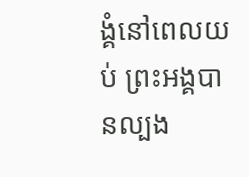ង្គំនៅពេលយប់ ព្រះអង្គបានល្បង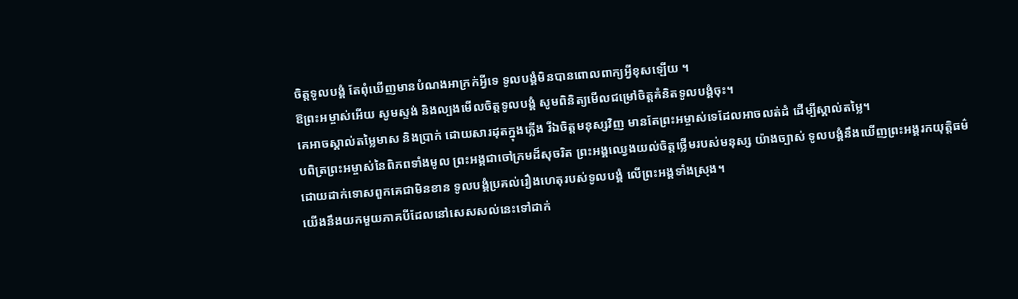ចិត្តទូលបង្គំ តែពុំឃើញមានបំណងអាក្រក់អ្វីទេ ទូលបង្គំមិនបានពោលពាក្យអ្វីខុសឡើយ ។
ឱព្រះអម្ចាស់អើយ សូមស្ទង់ និងល្បងមើលចិត្តទូលបង្គំ សូមពិនិត្យមើលជម្រៅចិត្តគំនិតទូលបង្គំចុះ។
គេអាចស្គាល់តម្លៃមាស និងប្រាក់ ដោយសារដុតក្នុងភ្លើង រីឯចិត្តមនុស្សវិញ មានតែព្រះអម្ចាស់ទេដែលអាចលត់ដំ ដើម្បីស្គាល់តម្លៃ។
បពិត្រព្រះអម្ចាស់នៃពិភពទាំងមូល ព្រះអង្គជាចៅក្រមដ៏សុចរិត ព្រះអង្គឈ្វេងយល់ចិត្តថ្លើមរបស់មនុស្ស យ៉ាងច្បាស់ ទូលបង្គំនឹងឃើញព្រះអង្គរកយុត្តិធម៌ ដោយដាក់ទោសពួកគេជាមិនខាន ទូលបង្គំប្រគល់រឿងហេតុរបស់ទូលបង្គំ លើព្រះអង្គទាំងស្រុង។
យើងនឹងយកមួយភាគបីដែលនៅសេសសល់នេះទៅដាក់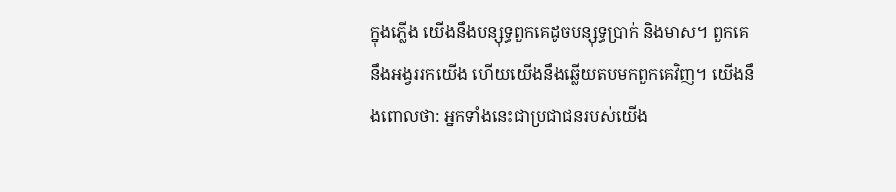ក្នុងភ្លើង យើងនឹងបន្សុទ្ធពួកគេដូចបន្សុទ្ធប្រាក់ និងមាស។ ពួកគេនឹងអង្វររកយើង ហើយយើងនឹងឆ្លើយតបមកពួកគេវិញ។ យើងនឹងពោលថា: អ្នកទាំងនេះជាប្រជាជនរបស់យើង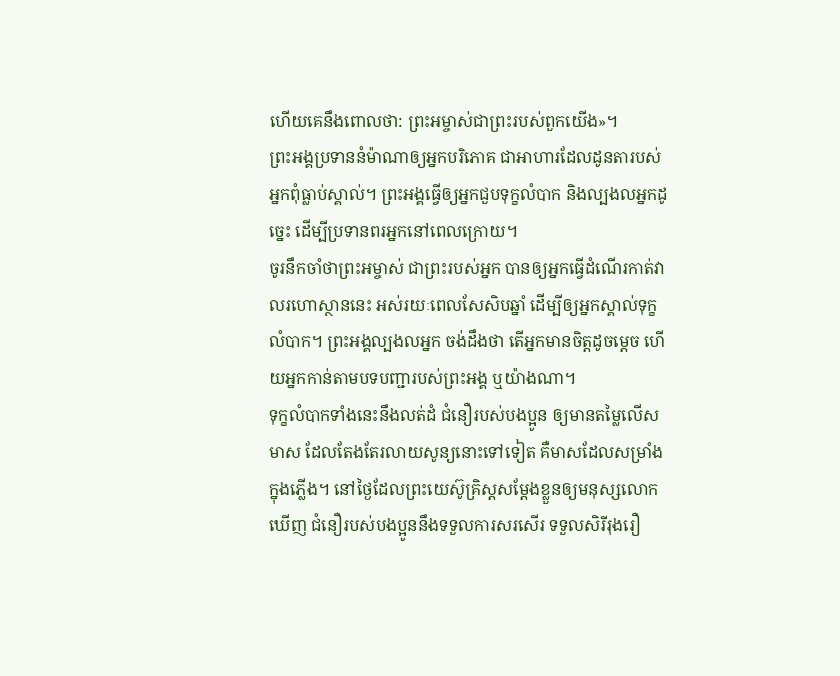ហើយគេនឹងពោលថា: ព្រះអម្ចាស់ជាព្រះរបស់ពួកយើង»។
ព្រះអង្គប្រទាននំម៉ាណាឲ្យអ្នកបរិភោគ ជាអាហារដែលដូនតារបស់អ្នកពុំធ្លាប់ស្គាល់។ ព្រះអង្គធ្វើឲ្យអ្នកជួបទុក្ខលំបាក និងល្បងលអ្នកដូច្នេះ ដើម្បីប្រទានពរអ្នកនៅពេលក្រោយ។
ចូរនឹកចាំថាព្រះអម្ចាស់ ជាព្រះរបស់អ្នក បានឲ្យអ្នកធ្វើដំណើរកាត់វាលរហោស្ថាននេះ អស់រយៈពេលសែសិបឆ្នាំ ដើម្បីឲ្យអ្នកស្គាល់ទុក្ខលំបាក។ ព្រះអង្គល្បងលអ្នក ចង់ដឹងថា តើអ្នកមានចិត្តដូចម្ដេច ហើយអ្នកកាន់តាមបទបញ្ជារបស់ព្រះអង្គ ឬយ៉ាងណា។
ទុក្ខលំបាកទាំងនេះនឹងលត់ដំ ជំនឿរបស់បងប្អូន ឲ្យមានតម្លៃលើសមាស ដែលតែងតែរលាយសូន្យនោះទៅទៀត គឺមាសដែលសម្រាំងក្នុងភ្លើង។ នៅថ្ងៃដែលព្រះយេស៊ូគ្រិស្តសម្តែងខ្លួនឲ្យមនុស្សលោកឃើញ ជំនឿរបស់បងប្អូននឹងទទួលការសរសើរ ទទួលសិរីរុងរឿ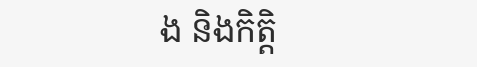ង និងកិត្តិ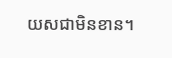យសជាមិនខាន។